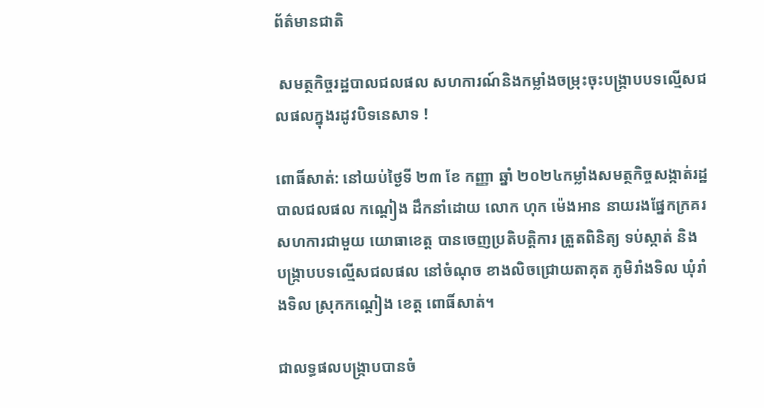ព័ត៌មានជាតិ

 សមត្ថកិច្ចរដ្ឋបាលជលផល សហការណ៍និងកម្លាំងចម្រុះចុះបង្រ្កាបបទល្មើសជលផលក្នុងរដូវបិទនេសាទ !

ពោធិ៍សាត់: នៅយប់ថ្ងៃទី ២៣ ខែ កញ្ញា ឆ្នាំ ២០២៤កម្លាំងសមត្ថកិច្ចសង្កាត់រដ្ឋបាលជលផល កណ្ដៀង ដឹកនាំដោយ លោក ហុក ម៉េងអាន នាយរងផ្នែកក្រគរ សហការជាមួយ យោធាខេត្ត បានចេញប្រតិបត្តិការ ត្រួតពិនិត្យ ទប់ស្កាត់ និង បង្រ្កាបបទល្មើសជលផល នៅចំណុច ខាងលិចជ្រោយតាគុត ភូមិរាំងទិល ឃុំរាំងទិល ស្រុកកណ្ដៀង ខេត្ត ពោធិ៍សាត់។

ជាលទ្ធផលបង្រ្កាបបានចំ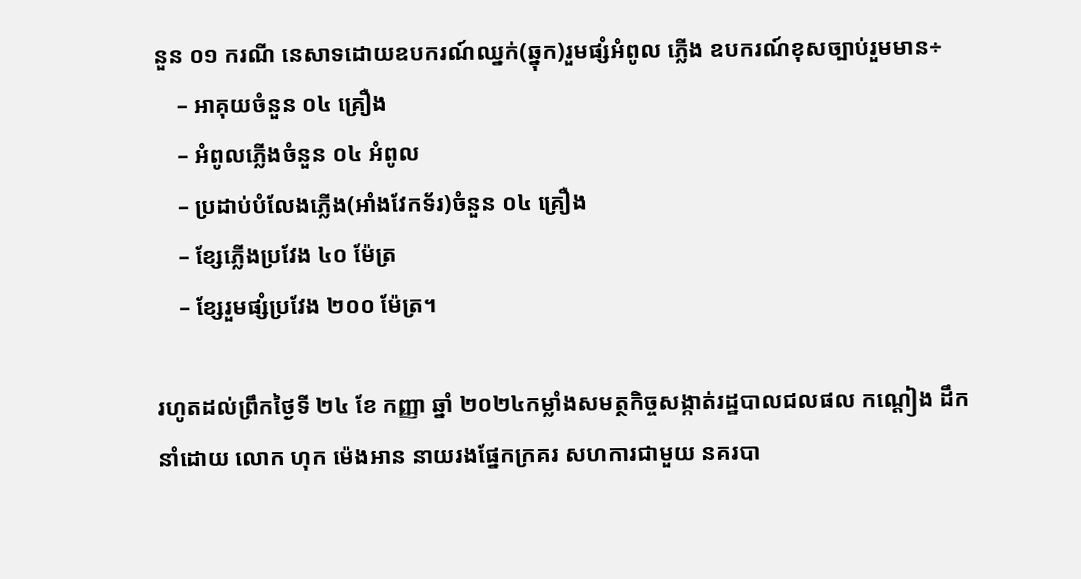នួន ០១ ករណី នេសាទដោយឧបករណ៍ឈ្នក់(ឆ្នុក)រួមផ្សំអំពូល ភ្លើង ឧបករណ៍ខុសច្បាប់រួមមាន÷
    – អាគុយចំនួន ០៤ គ្រឿង
    – អំពូលភ្លើងចំនួន ០៤ អំពូល
    – ប្រដាប់បំលែងភ្លើង(អាំងវែកទ័រ)ចំនួន ០៤ គ្រឿង
    – ខ្សែភ្លើងប្រវែង ៤០ ម៉ែត្រ
    – ខ្សែរួមផ្សំប្រវែង ២០០ ម៉ែត្រ។

រហូតដល់ព្រឹកថ្ងៃទី ២៤ ខែ កញ្ញា ឆ្នាំ ២០២៤កម្លាំងសមត្ថកិច្ចសង្កាត់រដ្ឋបាលជលផល កណ្ដៀង ដឹកនាំដោយ លោក ហុក ម៉េងអាន នាយរងផ្នែកក្រគរ សហការជាមួយ នគរបា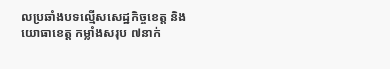លប្រឆាំងបទល្មើសសេដ្ឋកិច្ចខេត្ត និងយោធាខេត្ត កម្លាំងសរុប ៧នាក់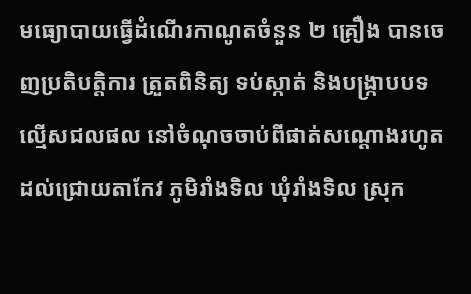មធ្យោបាយធ្វើដំណើរកាណូតចំនួន ២ គ្រឿង បានចេញប្រតិបត្តិការ ត្រួតពិនិត្យ ទប់ស្កាត់ និងបង្រ្កាបបទល្មើសជលផល នៅចំណុចចាប់ពីផាត់សណ្ដោងរហូតដល់ជ្រោយតាកែវ ភូមិរាំងទិល ឃុំរាំងទិល ស្រុក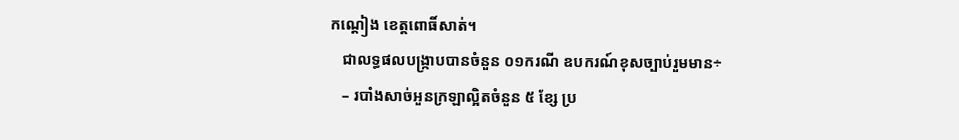កណ្ដៀង ខេត្តពោធិ៍សាត់។
   ជាលទ្ធផលបង្រ្កាបបានចំនួន ០១ករណី ឧបករណ៍ខុសច្បាប់រួមមាន÷
   – របាំងសាច់អួនក្រឡាល្អិតចំនួន ៥ ខ្សែ ប្រ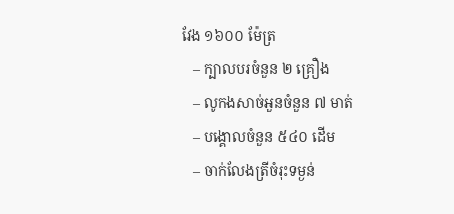វែង ១៦០០ ម៉ែត្រ
   – ក្បាលបរចំនួន ២ គ្រឿង
   – លូកងសាច់អួនចំនួន ៧ មាត់
   – បង្គោលចំនួន ៥៤០ ដើម
   – ចាក់លែងត្រីចំរុះទម្ងន់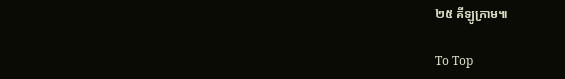២៥ គីឡូក្រាម៕

To Top